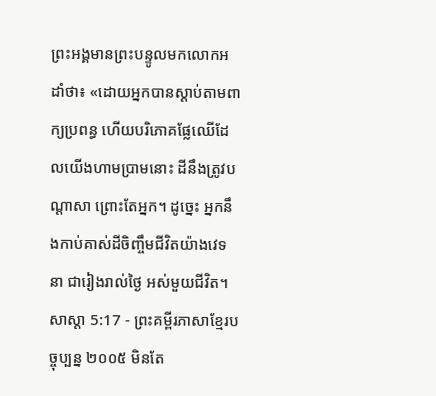ព្រះអង្គមានព្រះបន្ទូលមកលោកអដាំថា៖ «ដោយអ្នកបានស្ដាប់តាមពាក្យប្រពន្ធ ហើយបរិភោគផ្លែឈើដែលយើងហាមប្រាមនោះ ដីនឹងត្រូវបណ្ដាសា ព្រោះតែអ្នក។ ដូច្នេះ អ្នកនឹងកាប់គាស់ដីចិញ្ចឹមជីវិតយ៉ាងវេទនា ជារៀងរាល់ថ្ងៃ អស់មួយជីវិត។
សាស្តា 5:17 - ព្រះគម្ពីរភាសាខ្មែរបច្ចុប្បន្ន ២០០៥ មិនតែ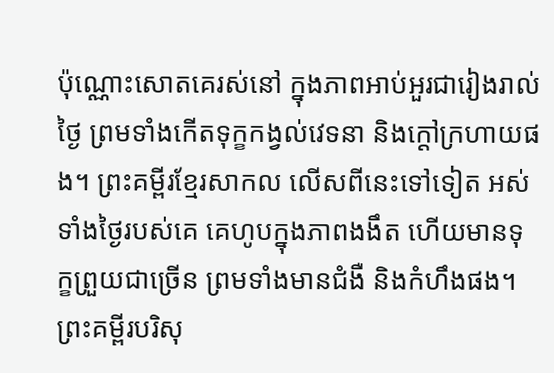ប៉ុណ្ណោះសោតគេរស់នៅ ក្នុងភាពអាប់អួរជារៀងរាល់ថ្ងៃ ព្រមទាំងកើតទុក្ខកង្វល់វេទនា និងក្ដៅក្រហាយផង។ ព្រះគម្ពីរខ្មែរសាកល លើសពីនេះទៅទៀត អស់ទាំងថ្ងៃរបស់គេ គេហូបក្នុងភាពងងឹត ហើយមានទុក្ខព្រួយជាច្រើន ព្រមទាំងមានជំងឺ និងកំហឹងផង។ ព្រះគម្ពីរបរិសុ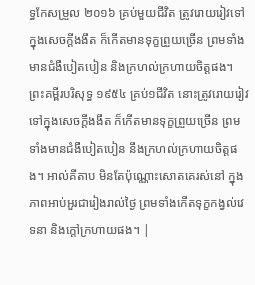ទ្ធកែសម្រួល ២០១៦ គ្រប់មួយជីវិត ត្រូវរោយរៀវទៅក្នុងសេចក្ដីងងឹត ក៏កើតមានទុក្ខព្រួយច្រើន ព្រមទាំងមានជំងឺបៀតបៀន និងក្រហល់ក្រហាយចិត្តផង។ ព្រះគម្ពីរបរិសុទ្ធ ១៩៥៤ គ្រប់១ជីវិត នោះត្រូវរោយរៀវទៅក្នុងសេចក្ដីងងឹត ក៏កើតមានទុក្ខព្រួយច្រើន ព្រមទាំងមានជំងឺបៀតបៀន នឹងក្រហល់ក្រហាយចិត្តផង។ អាល់គីតាប មិនតែប៉ុណ្ណោះសោតគេរស់នៅ ក្នុងភាពអាប់អួរជារៀងរាល់ថ្ងៃ ព្រមទាំងកើតទុក្ខកង្វល់វេទនា និងក្ដៅក្រហាយផង។ |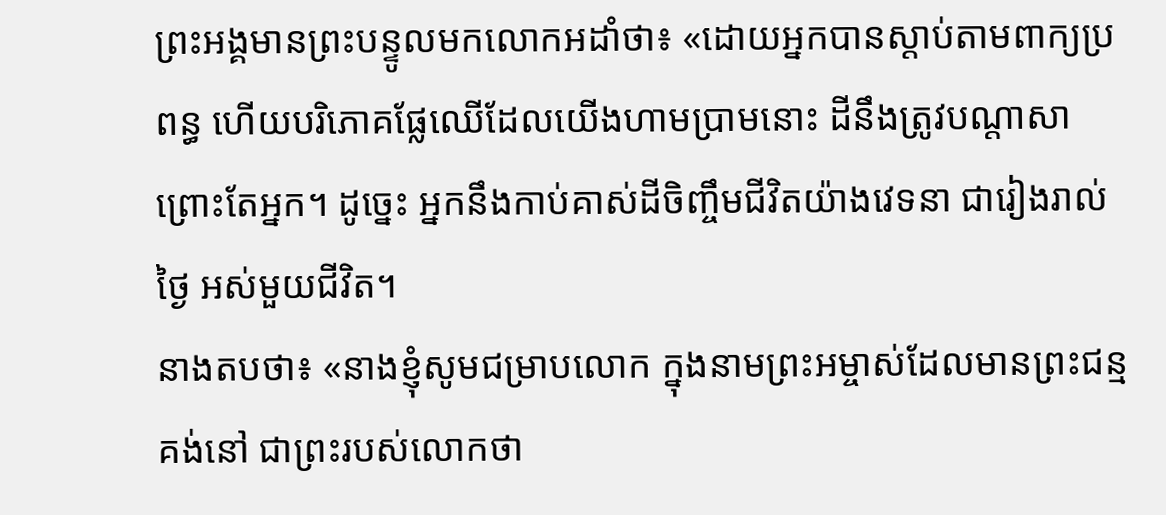ព្រះអង្គមានព្រះបន្ទូលមកលោកអដាំថា៖ «ដោយអ្នកបានស្ដាប់តាមពាក្យប្រពន្ធ ហើយបរិភោគផ្លែឈើដែលយើងហាមប្រាមនោះ ដីនឹងត្រូវបណ្ដាសា ព្រោះតែអ្នក។ ដូច្នេះ អ្នកនឹងកាប់គាស់ដីចិញ្ចឹមជីវិតយ៉ាងវេទនា ជារៀងរាល់ថ្ងៃ អស់មួយជីវិត។
នាងតបថា៖ «នាងខ្ញុំសូមជម្រាបលោក ក្នុងនាមព្រះអម្ចាស់ដែលមានព្រះជន្មគង់នៅ ជាព្រះរបស់លោកថា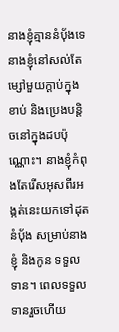នាងខ្ញុំគ្មាននំបុ័ងទេ នាងខ្ញុំនៅសល់តែម្សៅមួយក្ដាប់ក្នុងខាប់ និងប្រេងបន្តិចនៅក្នុងដបប៉ុណ្ណោះ។ នាងខ្ញុំកំពុងតែរើសអុសពីរអង្កត់នេះយកទៅដុតនំបុ័ង សម្រាប់នាងខ្ញុំ និងកូន ទទួលទាន។ ពេលទទួលទានរួចហើយ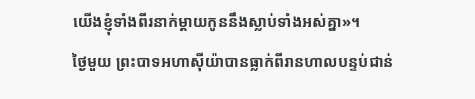យើងខ្ញុំទាំងពីរនាក់ម្ដាយកូននឹងស្លាប់ទាំងអស់គ្នា»។
ថ្ងៃមួយ ព្រះបាទអហាស៊ីយ៉ាបានធ្លាក់ពីរានហាលបន្ទប់ជាន់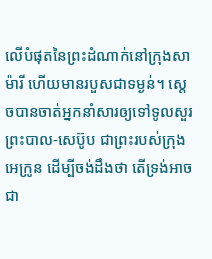លើបំផុតនៃព្រះដំណាក់នៅក្រុងសាម៉ារី ហើយមានរបួសជាទម្ងន់។ ស្ដេចបានចាត់អ្នកនាំសារឲ្យទៅទូលសួរព្រះបាល-សេប៊ូប ជាព្រះរបស់ក្រុងអេក្រូន ដើម្បីចង់ដឹងថា តើទ្រង់អាចជា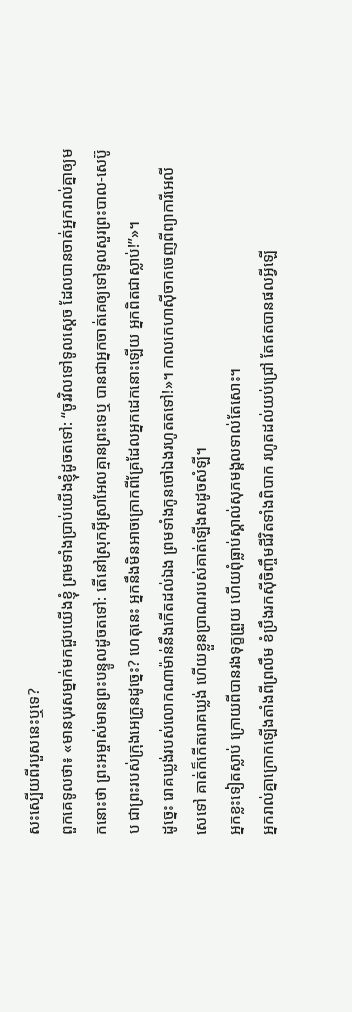សះស្បើយពីរបួសនេះឬទេ?
ពួកគេទូលថា៖ «មានបុរសម្នាក់មកជួបយើងខ្ញុំ ព្រមទាំងប្រាប់យើងខ្ញុំដូចតទៅ: “ចូរវិលទៅទូលស្ដេច ដែលបានចាត់អ្នករាល់គ្នាឲ្យមកនោះថា ព្រះអម្ចាស់មានព្រះបន្ទូលដូចតទៅ: តើនៅស្រុកអ៊ីស្រាអែលគ្មានព្រះទេឬ បានជាអ្នកចាត់គេឲ្យទៅទូលសួរព្រះបាល-សេប៊ូប ជាព្រះរបស់ក្រុងអេក្រូនដូច្នេះ? ហេតុនេះ អ្នកនឹងមិនអាចក្រោកពីគ្រែដែលអ្នកដេកនោះឡើយ អ្នកពិតជាស្លាប់!”»។
ដូច្នេះ រោគឃ្លង់របស់លោកណាម៉ាន់នឹងកើតដល់ឯង ព្រមទាំងកូនចៅឯងរហូតតទៅ!»។ កាលកេហាស៊ីចាកចេញពីព្យាការីអេលីសេទៅ គាត់ក៏កើតរោគឃ្លង់ ហើយខ្លួនប្រាណរបស់គាត់ឡើងសដូចសំឡី។
អ្នកខ្លះទៀតស្លាប់ ក្រោយពីបានរងទុក្ខព្រួយ ហើយពុំធ្លាប់ស្គាល់សុភមង្គលទាល់តែសោះ។
អ្នករាល់គ្នាក្រោកឡើងតាំងពីព្រលឹម ខំប្រឹងរកស៊ីចិញ្ចឹមជីវិតទាំងពិបាក រហូតដល់យប់ជ្រៅ តែឥតបានផលអ្វីឡើ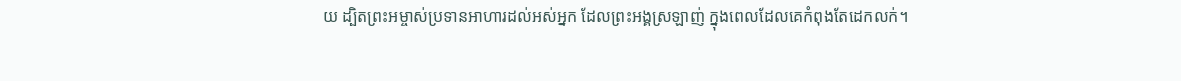យ ដ្បិតព្រះអម្ចាស់ប្រទានអាហារដល់អស់អ្នក ដែលព្រះអង្គស្រឡាញ់ ក្នុងពេលដែលគេកំពុងតែដេកលក់។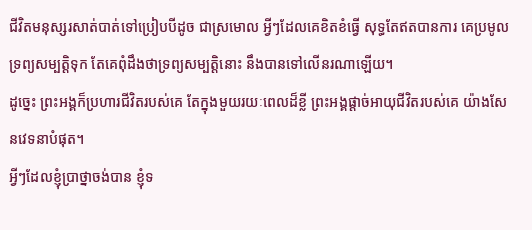ជីវិតមនុស្សរសាត់បាត់ទៅប្រៀបបីដូច ជាស្រមោល អ្វីៗដែលគេខិតខំធ្វើ សុទ្ធតែឥតបានការ គេប្រមូលទ្រព្យសម្បត្តិទុក តែគេពុំដឹងថាទ្រព្យសម្បត្តិនោះ នឹងបានទៅលើនរណាឡើយ។
ដូច្នេះ ព្រះអង្គក៏ប្រហារជីវិតរបស់គេ តែក្នុងមួយរយៈពេលដ៏ខ្លី ព្រះអង្គផ្ដាច់អាយុជីវិតរបស់គេ យ៉ាងសែនវេទនាបំផុត។
អ្វីៗដែលខ្ញុំប្រាថ្នាចង់បាន ខ្ញុំទ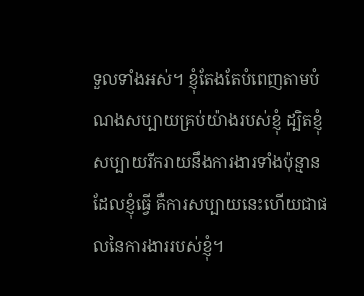ទួលទាំងអស់។ ខ្ញុំតែងតែបំពេញតាមបំណងសប្បាយគ្រប់យ៉ាងរបស់ខ្ញុំ ដ្បិតខ្ញុំសប្បាយរីករាយនឹងការងារទាំងប៉ុន្មានដែលខ្ញុំធ្វើ គឺការសប្បាយនេះហើយជាផលនៃការងាររបស់ខ្ញុំ។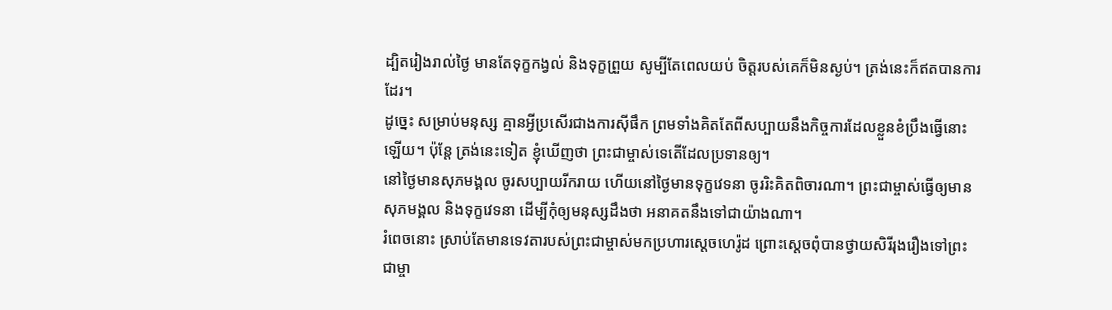ដ្បិតរៀងរាល់ថ្ងៃ មានតែទុក្ខកង្វល់ និងទុក្ខព្រួយ សូម្បីតែពេលយប់ ចិត្តរបស់គេក៏មិនស្ងប់។ ត្រង់នេះក៏ឥតបានការដែរ។
ដូច្នេះ សម្រាប់មនុស្ស គ្មានអ្វីប្រសើរជាងការស៊ីផឹក ព្រមទាំងគិតតែពីសប្បាយនឹងកិច្ចការដែលខ្លួនខំប្រឹងធ្វើនោះឡើយ។ ប៉ុន្តែ ត្រង់នេះទៀត ខ្ញុំឃើញថា ព្រះជាម្ចាស់ទេតើដែលប្រទានឲ្យ។
នៅថ្ងៃមានសុភមង្គល ចូរសប្បាយរីករាយ ហើយនៅថ្ងៃមានទុក្ខវេទនា ចូររិះគិតពិចារណា។ ព្រះជាម្ចាស់ធ្វើឲ្យមានសុភមង្គល និងទុក្ខវេទនា ដើម្បីកុំឲ្យមនុស្សដឹងថា អនាគតនឹងទៅជាយ៉ាងណា។
រំពេចនោះ ស្រាប់តែមានទេវតារបស់ព្រះជាម្ចាស់មកប្រហារស្ដេចហេរ៉ូដ ព្រោះស្ដេចពុំបានថ្វាយសិរីរុងរឿងទៅព្រះជាម្ចា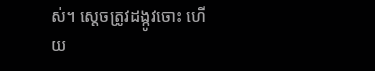ស់។ ស្ដេចត្រូវដង្កូវចោះ ហើយ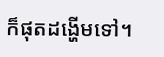ក៏ផុតដង្ហើមទៅ។